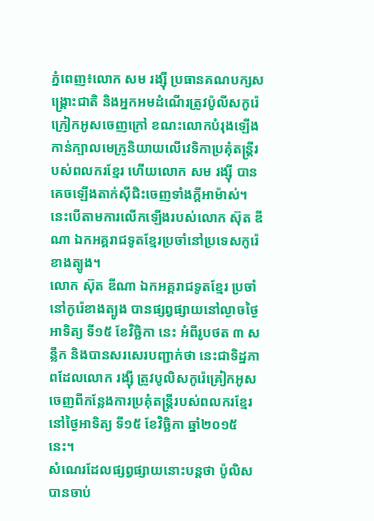ភ្នំពេញ៖លោក សម រង្ស៊ី ប្រធានគណបក្សសង្គ្រោះជាតិ និងអ្នកអមដំណើរត្រូវប៉ូលីសកូរ៉េក្រៀកអូសចេញក្រៅ ខណះលោកបំរុងឡើងកាន់ក្បាលមេក្រូនិយាយលើវេទិកាប្រគុំតន្ត្រីរបស់ពលករខ្មែរ ហើយលោក សម រង្ស៊ី បានគេចឡើងតាក់ស៊ីជិះចេញទាំងក្តីអាម៉ាស់។នេះបើតាមការលើកឡើងរបស់លោក ស៊ុត ឌីណា ឯកអគ្គរាជទូតខ្មែរប្រចាំនៅប្រទេសកូរ៉េខាងត្បូង។
លោក ស៊ុត ឌីណា ឯកអគ្គរាជទូតខ្មែរ ប្រចាំនៅកូរ៉េខាងត្បូង បានផ្សព្វផ្សាយនៅល្ងាចថ្ងៃអាទិត្យ ទី១៥ ខែវិច្ឆិកា នេះ អំពីរូបថត ៣ សន្លឹក និងបានសរសេរបញ្ជាក់ថា នេះជាទិដ្ឋភាពដែលលោក រង្ស៊ី ត្រូវបូលិសកូរ៉េគ្រៀកអូសចេញពីកន្លែងការប្រគុំតន្ត្រីរបស់ពលករខ្មែរ នៅថ្ងៃអាទិត្យ ទី១៥ ខែវិច្ឆិកា ឆ្នាំ២០១៥ នេះ។
សំណេរដែលផ្សព្វផ្សាយនោះបន្តថា ប៉ូលិសបានចាប់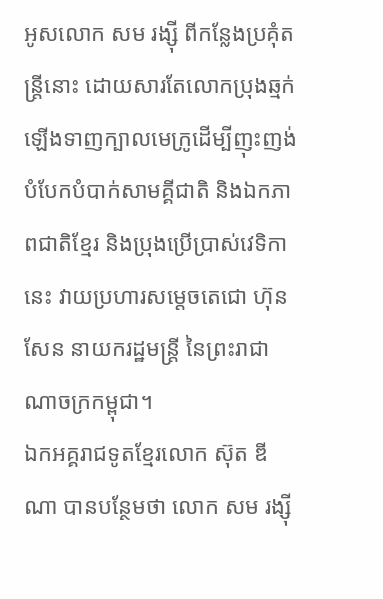អូសលោក សម រង្ស៊ី ពីកន្លែងប្រគុំតន្ត្រីនោះ ដោយសារតែលោកប្រុងឆ្មក់ឡើងទាញក្បាលមេក្រូដើម្បីញុះញង់ បំបែកបំបាក់សាមគ្គីជាតិ និងឯកភាពជាតិខ្មែរ និងប្រុងប្រើប្រាស់វេទិកានេះ វាយប្រហារសម្តេចតេជោ ហ៊ុន សែន នាយករដ្ឋមន្ត្រី នៃព្រះរាជាណាចក្រកម្ពុជា។
ឯកអគ្គរាជទូតខ្មែរលោក ស៊ុត ឌីណា បានបន្ថែមថា លោក សម រង្ស៊ី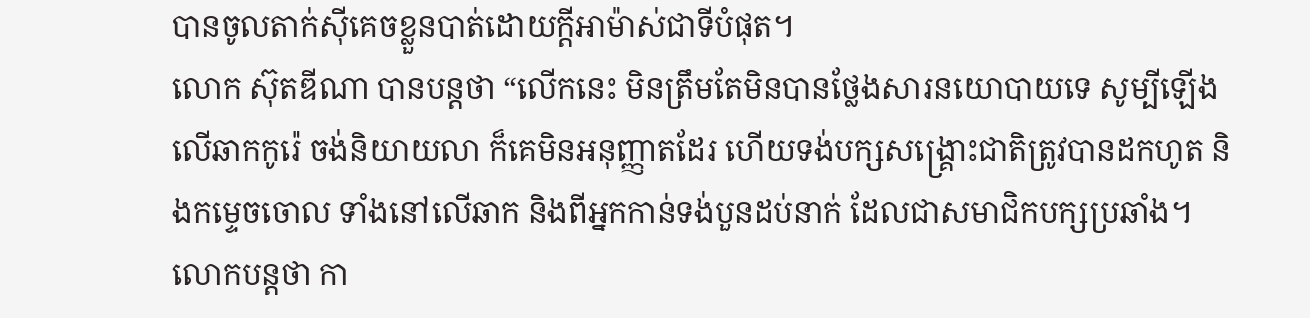បានចូលតាក់ស៊ីគេចខ្លួនបាត់ដោយក្តីអាម៉ាស់ជាទីបំផុត។
លោក ស៊ុតឌីណា បានបន្តថា “លើកនេះ មិនត្រឹមតែមិនបានថ្លែងសារនយោបាយទេ សូម្បីឡើងលើឆាកកូរ៉េ ចង់និយាយលា ក៏គេមិនអនុញ្ញាតដែរ ហើយទង់បក្សសង្គ្រោះជាតិត្រូវបានដកហូត និងកម្ទេចចោល ទាំងនៅលើឆាក និងពីអ្នកកាន់ទង់បួនដប់នាក់ ដែលជាសមាជិកបក្សប្រឆាំង។
លោកបន្តថា កា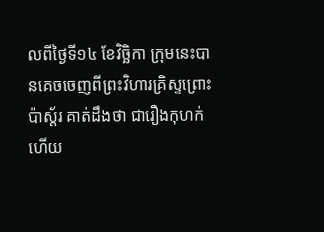លពីថ្ងៃទី១៤ ខែវិច្ឆិកា ក្រុមនេះបានគេចចេញពីព្រះវិហារគ្រិស្ទព្រោះប៉ាស្ត័រ គាត់ដឹងថា ជារឿងកុហក់ហើយ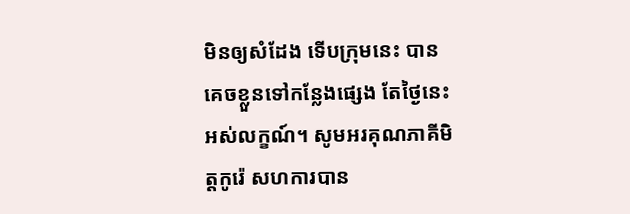មិនឲ្យសំដែង ទើបក្រុមនេះ បានគេចខ្លួនទៅកន្លែងផ្សេង តែថ្ងៃនេះ អស់លក្ខណ៍។ សូមអរគុណភាគីមិត្តកូរ៉េ សហការបាន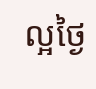ល្អថ្ងៃ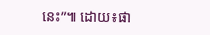នេះ”៕ ដោយ៖ផា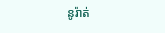នូរ៉ាត់